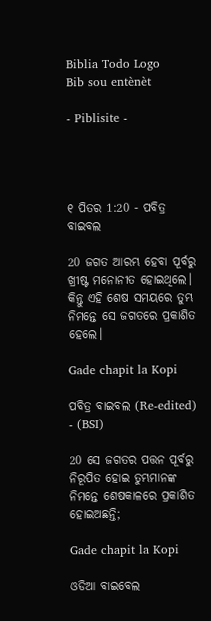Biblia Todo Logo
Bib sou entènèt

- Piblisite -




୧ ପିତର 1:20 - ପବିତ୍ର ବାଇବଲ

20 ଜଗତ ଆରମ୍ଭ ହେବା ପୂର୍ବରୁ ଖ୍ରୀଷ୍ଟ ମନୋନୀତ ହୋଇଥିଲେ। କିନ୍ତୁ ଏହି ଶେଷ ସମୟରେ ତୁମ୍ଭ ନିମନ୍ତେ ସେ ଜଗତରେ ପ୍ରକାଶିତ ହେଲେ।

Gade chapit la Kopi

ପବିତ୍ର ବାଇବଲ (Re-edited) - (BSI)

20 ସେ ଜଗତର ପତ୍ତନ ପୂର୍ବରୁ ନିରୂପିତ ହୋଇ ତୁମ୍ଭମାନଙ୍କ ନିମନ୍ତେ ଶେଷକାଳରେ ପ୍ରକାଶିତ ହୋଇଅଛନ୍ତି;

Gade chapit la Kopi

ଓଡିଆ ବାଇବେଲ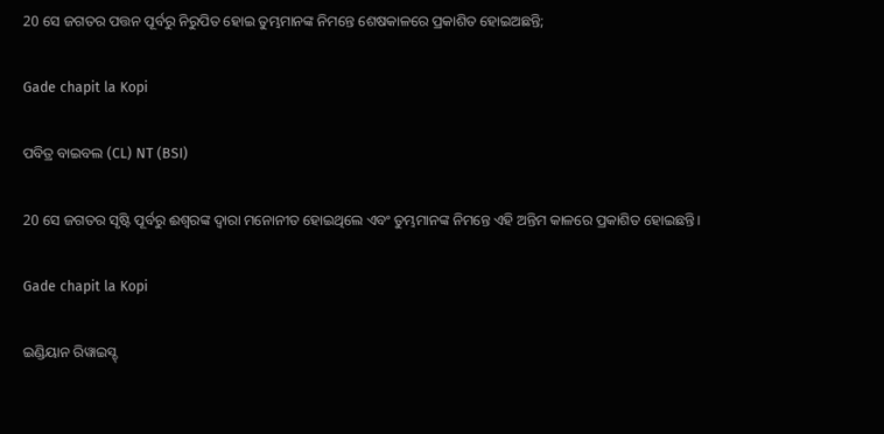20 ସେ ଜଗତର ପତ୍ତନ ପୂର୍ବରୁ ନିରୁପିତ ହୋଇ ତୁମ୍ଭମାନଙ୍କ ନିମନ୍ତେ ଶେଷକାଳରେ ପ୍ରକାଶିତ ହୋଇଅଛନ୍ତି;

Gade chapit la Kopi

ପବିତ୍ର ବାଇବଲ (CL) NT (BSI)

20 ସେ ଜଗତର ସୃଷ୍ଟି ପୂର୍ବରୁ ଈଶ୍ୱରଙ୍କ ଦ୍ୱାରା ମନୋନୀତ ହୋଇଥିଲେ ଏବଂ ତୁମ୍ଭମାନଙ୍କ ନିମନ୍ତେ ଏହି ଅନ୍ତିମ କାଳରେ ପ୍ରକାଶିତ ହୋଇଛନ୍ତି।

Gade chapit la Kopi

ଇଣ୍ଡିୟାନ ରିୱାଇସ୍ଡ୍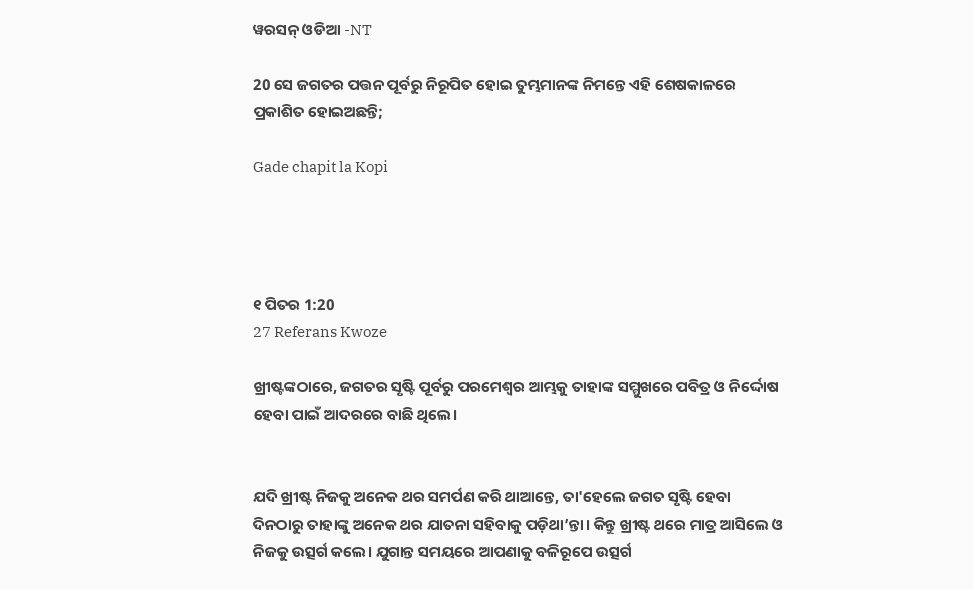ୱରସନ୍ ଓଡିଆ -NT

20 ସେ ଜଗତର ପତ୍ତନ ପୂର୍ବରୁ ନିରୂପିତ ହୋଇ ତୁମ୍ଭମାନଙ୍କ ନିମନ୍ତେ ଏହି ଶେଷକାଳରେ ପ୍ରକାଶିତ ହୋଇଅଛନ୍ତି;

Gade chapit la Kopi




୧ ପିତର 1:20
27 Referans Kwoze

ଖ୍ରୀଷ୍ଟଙ୍କଠାରେ, ଜଗତର ସୃଷ୍ଟି ପୂର୍ବରୁ ପରମେଶ୍ୱର ଆମ୍ଭକୁ ତାହାଙ୍କ ସମ୍ମୁଖରେ ପବିତ୍ର ଓ ନିର୍ଦ୍ଦୋଷ ହେବା ପାଇଁ ଆଦରରେ ବାଛି ଥିଲେ।


ଯଦି ଖ୍ରୀଷ୍ଟ ନିଜକୁ ଅନେକ ଥର ସମର୍ପଣ କରି ଥାଆନ୍ତେ, ତା'ହେଲେ ଜଗତ ସୃଷ୍ଟି ହେବା ଦିନଠାରୁ ତାହାଙ୍କୁ ଅନେକ ଥର ଯାତନା ସହିବାକୁ ପଡ଼ିଥା’ନ୍ତା। କିନ୍ତୁ ଖ୍ରୀଷ୍ଟ ଥରେ ମାତ୍ର ଆସିଲେ ଓ ନିଜକୁ ଉତ୍ସର୍ଗ କଲେ। ଯୁଗାନ୍ତ ସମୟରେ ଆପଣାକୁ ବଳିରୂପେ ଉତ୍ସର୍ଗ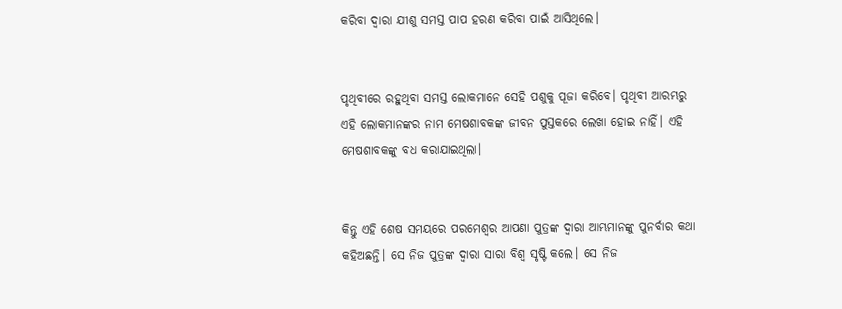କରିବା ଦ୍ୱାରା ଯୀଶୁ ସମସ୍ତ ପାପ ହରଣ କରିବା ପାଇଁ ଆସିଥିଲେ।


ପୃଥିବୀରେ ରହୁଥିବା ସମସ୍ତ ଲୋକମାନେ ସେହି ପଶୁକୁ ପୂଜା କରିବେ। ପୃଥିବୀ ଆରମ୍ଭରୁ ଏହି ଲୋକମାନଙ୍କର ନାମ ମେଷଶାବକଙ୍କ ଜୀବନ ପୁସ୍ତକରେ ଲେଖା ହୋଇ ନାହିଁ। ଏହି ମେଷଶାବକଙ୍କୁ ବଧ କରାଯାଇଥିଲା।


କିନ୍ତୁ ଏହି ଶେଷ ସମୟରେ ପରମେଶ୍ୱର ଆପଣା ପୁତ୍ରଙ୍କ ଦ୍ୱାରା ଆମ୍ଭମାନଙ୍କୁ ପୁନର୍ବାର କଥା କହିଅଛନ୍ତି। ସେ ନିଜ ପୁତ୍ରଙ୍କ ଦ୍ୱାରା ସାରା ବିଶ୍ୱ ସୃଷ୍ଟି କଲେ। ସେ ନିଜ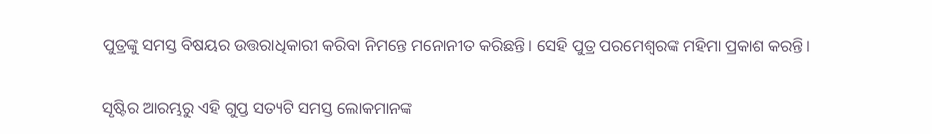ପୁତ୍ରଙ୍କୁ ସମସ୍ତ ବିଷୟର ଉତ୍ତରାଧିକାରୀ କରିବା ନିମନ୍ତେ ମନୋନୀତ କରିଛନ୍ତି। ସେହି ପୁତ୍ର ପରମେଶ୍ୱରଙ୍କ ମହିମା ପ୍ରକାଶ କରନ୍ତି।


ସୃଷ୍ଟିର ଆରମ୍ଭରୁ ଏହି ଗୁପ୍ତ ସତ୍ୟଟି ସମସ୍ତ ଲୋକମାନଙ୍କ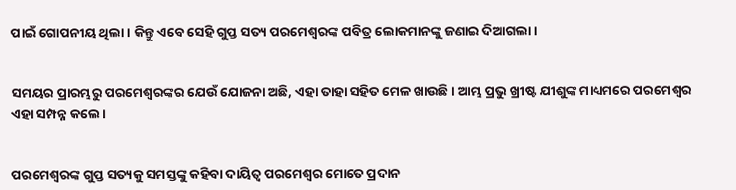ପାଇଁ ଗୋପନୀୟ ଥିଲା। କିନ୍ତୁ ଏବେ ସେହି ଗୁପ୍ତ ସତ୍ୟ ପରମେଶ୍ୱରଙ୍କ ପବିତ୍ର ଲୋକମାନଙ୍କୁ ଜଣାଇ ଦିଆଗଲା।


ସମୟର ପ୍ରାରମ୍ଭରୁ ପରମେଶ୍ୱରଙ୍କର ଯେଉଁ ଯୋଜନା ଅଛି, ଏହା ତାହା ସହିତ ମେଳ ଖାଉଛି। ଆମ୍ଭ ପ୍ରଭୁ ଖ୍ରୀଷ୍ଟ ଯୀଶୁଙ୍କ ମାଧ୍ୟମରେ ପରମେଶ୍ୱର ଏହା ସମ୍ପନ୍ନ କଲେ।


ପରମେଶ୍ୱରଙ୍କ ଗୁପ୍ତ ସତ୍ୟକୁ ସମସ୍ତଙ୍କୁ କହିବା ଦାୟିତ୍ୱ ପରମେଶ୍ୱର ମୋତେ ପ୍ରଦାନ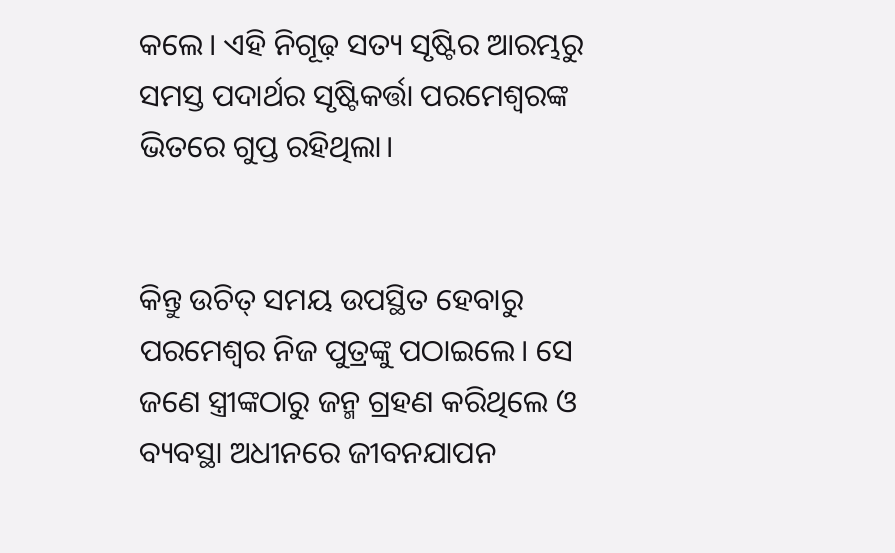କଲେ। ଏହି ନିଗୂଢ଼ ସତ୍ୟ ସୃଷ୍ଟିର ଆରମ୍ଭରୁ ସମସ୍ତ ପଦାର୍ଥର ସୃଷ୍ଟିକର୍ତ୍ତା ପରମେଶ୍ୱରଙ୍କ ଭିତରେ ଗୁପ୍ତ ରହିଥିଲା।


କିନ୍ତୁ ଉଚିତ୍ ସମୟ ଉପସ୍ଥିତ ହେବାରୁ ପରମେଶ୍ୱର ନିଜ ପୁତ୍ରଙ୍କୁ ପଠାଇଲେ। ସେ ଜଣେ ସ୍ତ୍ରୀଙ୍କଠାରୁ ଜନ୍ମ ଗ୍ରହଣ କରିଥିଲେ ଓ ବ୍ୟବସ୍ଥା ଅଧୀନରେ ଜୀବନଯାପନ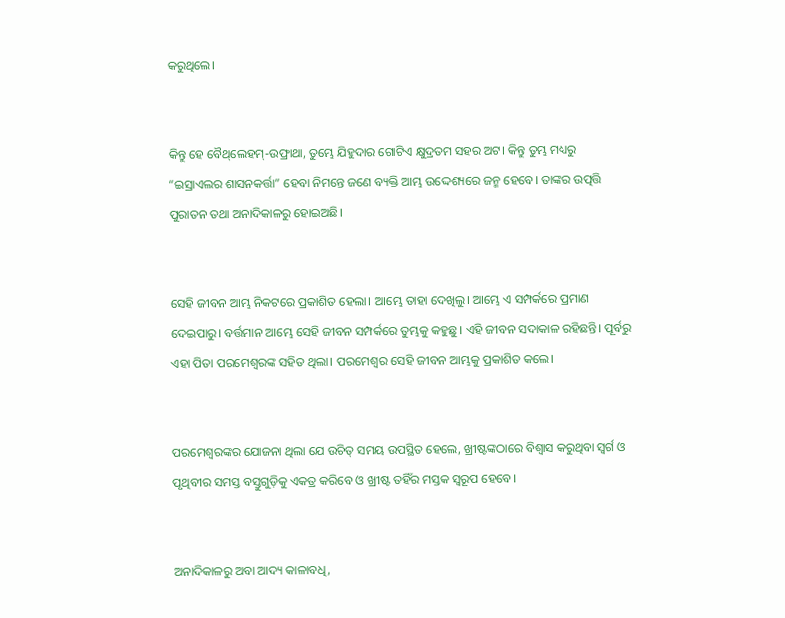କରୁଥିଲେ।


କିନ୍ତୁ ହେ ବୈ‌‌‌ଥ୍‌‌‌ଲେହମ୍-ଉଫ୍ରାଥା, ତୁମ୍ଭେ ଯିହୁଦାର ଗୋଟିଏ କ୍ଷୁଦ୍ରତମ ସହର ଅଟ। କିନ୍ତୁ ତୁମ୍ଭ ମଧ୍ୟରୁ “ଇସ୍ରାଏଲର ଶାସନକର୍ତ୍ତା” ହେବା ନିମନ୍ତେ ଜଣେ ବ୍ୟକ୍ତି ଆମ୍ଭ ଉଦ୍ଦେଶ୍ୟରେ ଜନ୍ମ ହେବେ। ତାଙ୍କର ଉତ୍ପତ୍ତି ପୁରାତନ ତଥା ଅନାଦିକାଳରୁ ହୋଇଅଛି।


ସେହି ଜୀବନ ଆମ୍ଭ ନିକଟରେ ପ୍ରକାଶିତ ହେଲା। ଆମ୍ଭେ ତାହା ଦେଖିଲୁ। ଆମ୍ଭେ ଏ ସମ୍ପର୍କରେ ପ୍ରମାଣ ଦେଇପାରୁ। ବର୍ତ୍ତମାନ ଆମ୍ଭେ ସେହି ଜୀବନ ସମ୍ପର୍କରେ ତୁମ୍ଭକୁ କହୁଛୁ। ଏହି ଜୀବନ ସଦାକାଳ ରହିଛନ୍ତି। ପୂର୍ବରୁ ଏହା ପିତା ପରମେଶ୍ୱରଙ୍କ ସହିତ ଥିଲା। ପରମେଶ୍ୱର ସେହି ଜୀବନ ଆମ୍ଭକୁ ପ୍ରକାଶିତ କଲେ।


ପରମେଶ୍ୱରଙ୍କର ଯୋଜନା ଥିଲା ଯେ ଉଚିତ୍ ସମୟ ଉପସ୍ଥିତ ହେଲେ, ଖ୍ରୀଷ୍ଟଙ୍କଠାରେ ବିଶ୍ୱାସ କରୁଥିବା ସ୍ୱର୍ଗ ଓ ପୃଥିବୀର ସମସ୍ତ ବସ୍ତୁଗୁଡ଼ିକୁ ଏକତ୍ର କରିବେ ଓ ଖ୍ରୀଷ୍ଟ ତହିଁର ମସ୍ତକ ସ୍ୱରୂପ ହେବେ।


ଅନାଦିକାଳରୁ ଅବା ଆଦ୍ୟ କାଳାବଧି,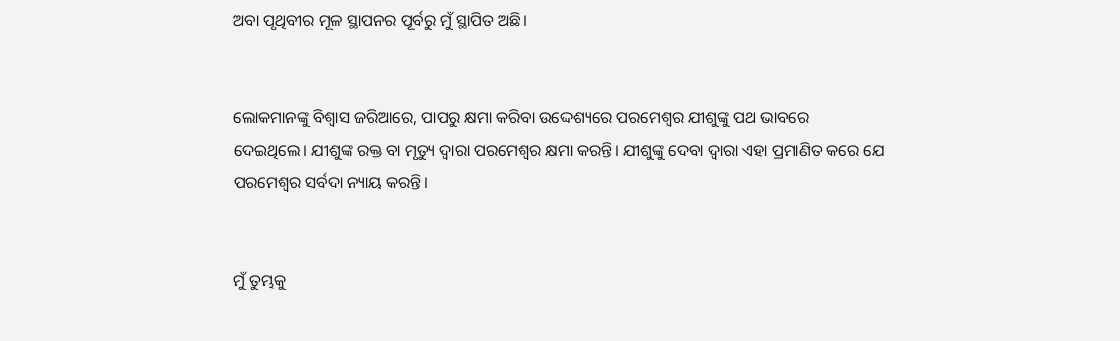ଅବା ପୃଥିବୀର ମୂଳ ସ୍ଥାପନର ପୂର୍ବରୁ ମୁଁ ସ୍ଥାପିତ ଅଛି।


ଲୋକମାନଙ୍କୁ ବିଶ୍ୱାସ ଜରିଆରେ, ପାପରୁ କ୍ଷମା କରିବା ଉଦ୍ଦେଶ୍ୟରେ ପରମେଶ୍ୱର ଯୀଶୁଙ୍କୁ ପଥ ଭାବରେ ଦେଇଥିଲେ। ଯୀଶୁଙ୍କ ରକ୍ତ ବା ମୃତ୍ୟୁ ଦ୍ୱାରା ପରମେଶ୍ୱର କ୍ଷମା କରନ୍ତି। ଯୀଶୁଙ୍କୁ ଦେବା ଦ୍ୱାରା ଏହା ପ୍ରମାଣିତ କରେ ଯେ ପରମେଶ୍ୱର ସର୍ବଦା ନ୍ୟାୟ କରନ୍ତି।


ମୁଁ ତୁମ୍ଭକୁ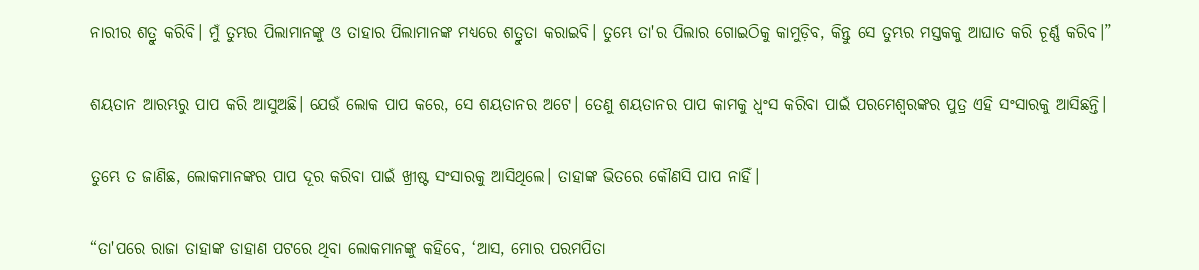ନାରୀର ଶତ୍ରୁ କରିବି। ମୁଁ ତୁମ୍ଭର ପିଲାମାନଙ୍କୁ ଓ ତାହାର ପିଲାମାନଙ୍କ ମଧ୍ୟରେ ଶତ୍ରୁତା କରାଇବି। ତୁମ୍ଭେ ତା'ର ପିଲାର ଗୋଇଠିକୁ କାମୁଡ଼ିବ, କିନ୍ତୁ ସେ ତୁମ୍ଭର ମସ୍ତକକୁ ଆଘାତ କରି ଚୂର୍ଣ୍ଣ କରିବ।”


ଶୟତାନ ଆରମ୍ଭରୁ ପାପ କରି ଆସୁଅଛି। ଯେଉଁ ଲୋକ ପାପ କରେ, ସେ ଶୟତାନର ଅଟେ। ତେଣୁ ଶୟତାନର ପାପ କାମକୁ ଧ୍ୱଂସ କରିବା ପାଇଁ ପରମେଶ୍ୱରଙ୍କର ପୁତ୍ର ଏହି ସଂସାରକୁ ଆସିଛନ୍ତି।


ତୁମ୍ଭେ ତ ଜାଣିଛ, ଲୋକମାନଙ୍କର ପାପ ଦୂର କରିବା ପାଇଁ ଖ୍ରୀଷ୍ଟ ସଂସାରକୁ ଆସିଥିଲେ। ତାହାଙ୍କ ଭିତରେ କୌଣସି ପାପ ନାହିଁ।


“ତା'ପରେ ରାଜା ତାହାଙ୍କ ଡାହାଣ ପଟରେ ଥିବା ଲୋକମାନଙ୍କୁ କହିବେ, ‘ଆସ, ମୋର ପରମପିତା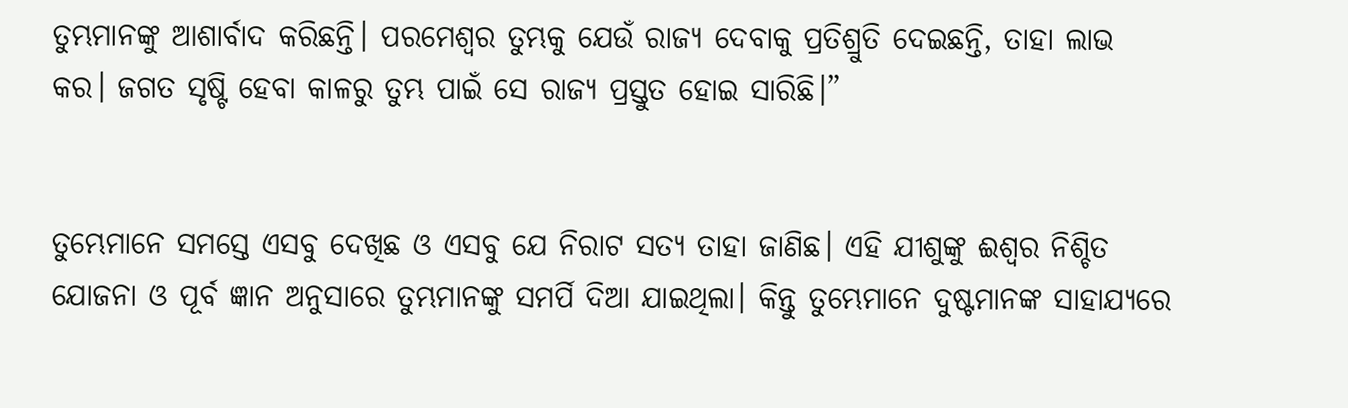ତୁମ୍ଭମାନଙ୍କୁ ଆଶାର୍ବାଦ କରିଛନ୍ତି। ପରମେଶ୍ୱର ତୁମ୍ଭକୁ ଯେଉଁ ରାଜ୍ୟ ଦେବାକୁ ପ୍ରତିଶ୍ରୁତି ଦେଇଛନ୍ତି, ତାହା ଲାଭ କର। ଜଗତ ସୃଷ୍ଟି ହେବା କାଳରୁ ତୁମ୍ଭ ପାଇଁ ସେ ରାଜ୍ୟ ପ୍ରସ୍ତୁତ ହୋଇ ସାରିଛି।”


ତୁମ୍ଭେମାନେ ସମସ୍ତେ ଏସବୁ ଦେଖିଛ ଓ ଏସବୁ ଯେ ନିରାଟ ସତ୍ୟ ତାହା ଜାଣିଛ। ଏହି ଯୀଶୁଙ୍କୁ ଈଶ୍ୱର ନିଶ୍ଚିତ ଯୋଜନା ଓ ପୂର୍ବ ଜ୍ଞାନ ଅନୁସାରେ ତୁମ୍ଭମାନଙ୍କୁ ସମର୍ପି ଦିଆ ଯାଇଥିଲା। କିନ୍ତୁ ତୁମ୍ଭେମାନେ ଦୁଷ୍ଟମାନଙ୍କ ସାହାଯ୍ୟରେ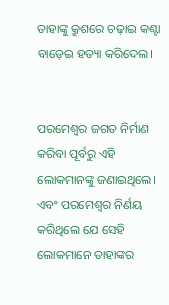ତାହାଙ୍କୁ କ୍ରୁଶରେ ଚଢ଼ାଇ କଣ୍ଟା ବାଡ଼େଇ ହତ୍ୟା କରିଦେଲ।


ପରମେଶ୍ୱର ଜଗତ ନିର୍ମାଣ କରିବା ପୂର୍ବରୁ ଏହି ଲୋକମାନଙ୍କୁ ଜଣାଇଥିଲେ। ଏବଂ ପରମେଶ୍ୱର ନିର୍ଣୟ କରିଥିଲେ ଯେ ସେହି ଲୋକମାନେ ତାହାଙ୍କର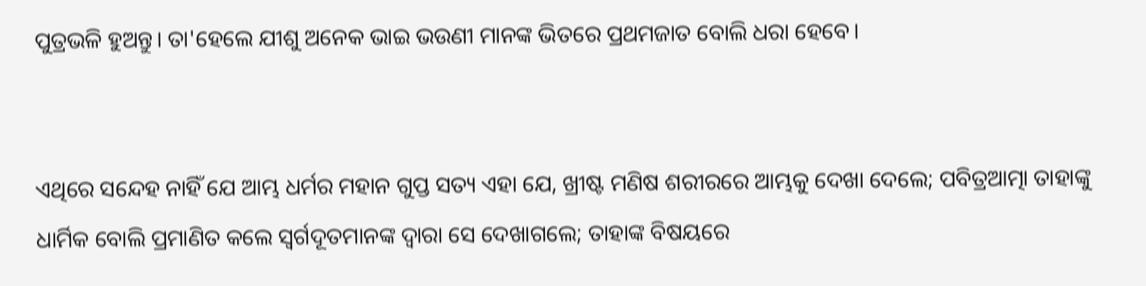ପୁତ୍ରଭଳି ହୁଅନ୍ତୁ। ତା'ହେଲେ ଯୀଶୁ ଅନେକ ଭାଇ ଭଉଣୀ ମାନଙ୍କ ଭିତରେ ପ୍ରଥମଜାତ ବୋଲି ଧରା ହେବେ।


ଏଥିରେ ସନ୍ଦେହ ନାହିଁ ଯେ ଆମ୍ଭ ଧର୍ମର ମହାନ ଗୁପ୍ତ ସତ୍ୟ ଏହା ଯେ, ଖ୍ରୀଷ୍ଟ ମଣିଷ ଶରୀରରେ ଆମ୍ଭକୁ ଦେଖା ଦେଲେ; ପବିତ୍ରଆତ୍ମା ତାହାଙ୍କୁ ଧାର୍ମିକ ବୋଲି ପ୍ରମାଣିତ କଲେ ସ୍ୱର୍ଗଦୂତମାନଙ୍କ ଦ୍ୱାରା ସେ ଦେଖାଗଲେ; ତାହାଙ୍କ ବିଷୟରେ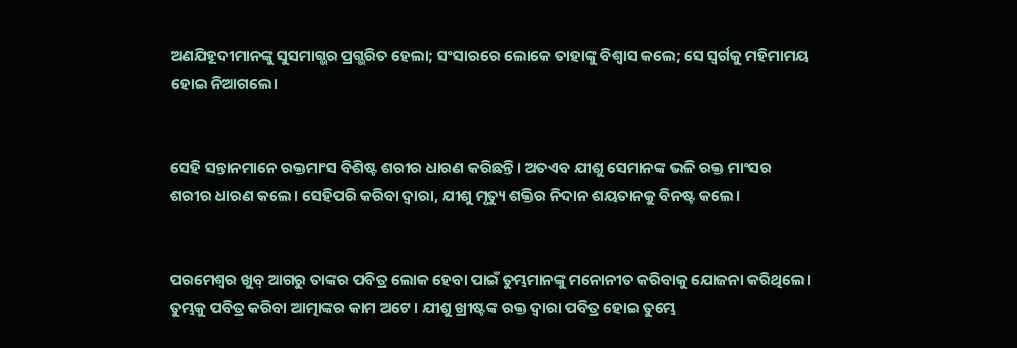ଅଣଯିହୂଦୀମାନଙ୍କୁ ସୁସମାଗ୍ଭର ପ୍ରଗ୍ଭରିତ ହେଲା; ସଂସାରରେ ଲୋକେ ତାହାଙ୍କୁ ବିଶ୍ୱାସ କଲେ; ସେ ସ୍ୱର୍ଗକୁ ମହିମାମୟ ହୋଇ ନିଆଗଲେ।


ସେହି ସନ୍ତାନମାନେ ରକ୍ତମାଂସ ବିଶିଷ୍ଟ ଶରୀର ଧାରଣ କରିଛନ୍ତି। ଅତଏବ ଯୀଶୁ ସେମାନଙ୍କ ଭଳି ରକ୍ତ ମାଂସର ଶରୀର ଧାରଣ କଲେ। ସେହିପରି କରିବା ଦ୍ୱାରା, ଯୀଶୁ ମୃତ୍ୟୁ ଶକ୍ତିର ନିଦାନ ଶୟତାନକୁ ବିନଷ୍ଟ କଲେ।


ପରମେଶ୍ୱର ଖୁବ୍ ଆଗରୁ ତାଙ୍କର ପବିତ୍ର ଲୋକ ହେବା ପାଇଁ ତୁମ୍ଭମାନଙ୍କୁ ମନୋନୀତ କରିବାକୁ ଯୋଜନା କରିଥିଲେ। ତୁମ୍ଭକୁ ପବିତ୍ର କରିବା ଆତ୍ମାଙ୍କର କାମ ଅଟେ। ଯୀଶୁ ଖ୍ରୀଷ୍ଟଙ୍କ ରକ୍ତ ଦ୍ୱାରା ପବିତ୍ର ହୋଇ ତୁମ୍ଭେ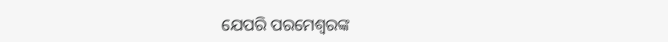ଯେପରି ପରମେଶ୍ୱରଙ୍କ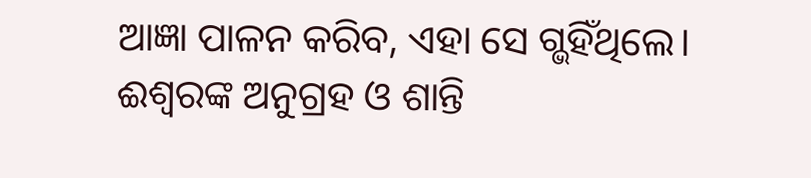ଆଜ୍ଞା ପାଳନ କରିବ, ଏହା ସେ ଗ୍ଭହିଁଥିଲେ। ଈଶ୍ୱରଙ୍କ ଅନୁଗ୍ରହ ଓ ଶାନ୍ତି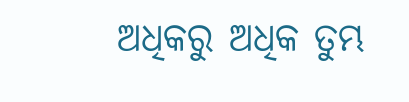ଅଧିକରୁ ଅଧିକ ତୁମ୍ଭ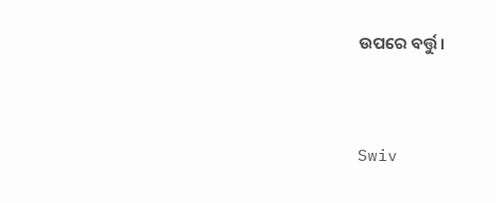ଉପରେ ବର୍ତ୍ତୁ।


Swiv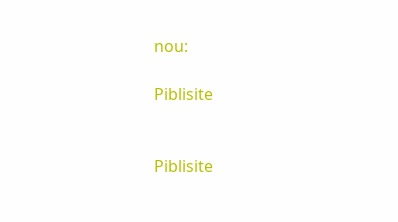nou:

Piblisite


Piblisite